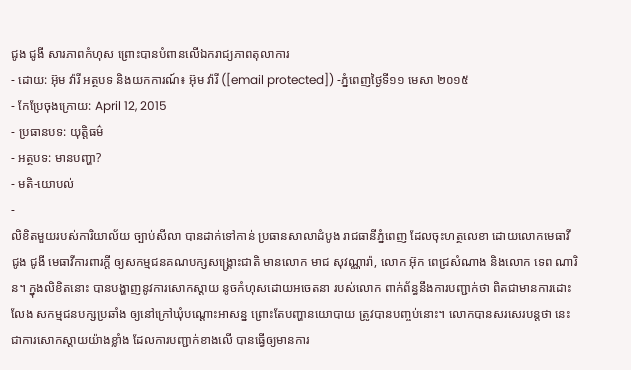ជូង ជូងី សារភាពកំហុស ព្រោះបានបំពានលើឯករាជ្យភាពតុលាការ
- ដោយ: អ៊ុម វ៉ារី អត្ថបទ និងយកការណ៍៖ អ៊ុម វ៉ារី ([email protected]) -ភ្នំពេញថ្ងៃទី១១ មេសា ២០១៥
- កែប្រែចុងក្រោយ: April 12, 2015
- ប្រធានបទ: យុត្តិធម៌
- អត្ថបទ: មានបញ្ហា?
- មតិ-យោបល់
-
លិខិតមួយរបស់ការិយាល័យ ច្បាប់សីលា បានដាក់ទៅកាន់ ប្រធានសាលាដំបូង រាជធានីភ្នំពេញ ដែលចុះហត្ថលេខា ដោយលោកមេធាវី ជូង ជូងី មេធាវីការពារក្ដី ឲ្យសកម្មជនគណបក្សសង្គ្រោះជាតិ មានលោក មាជ សុវណ្ណារ៉ា, លោក អ៊ុក ពេជ្រសំណាង និងលោក ទេព ណារិន។ ក្នុងលិខិតនោះ បានបង្ហាញនូវការសោកស្តាយ នូចកំហុសដោយអចេតនា របស់លោក ពាក់ព័ន្ធនឹងការបញ្ជាក់ថា ពិតជាមានការដោះលែង សកម្មជនបក្សប្រឆាំង ឲ្យនៅក្រៅឃុំបណ្តោះអាសន្ន ព្រោះតែបញ្ហានយោបាយ ត្រូវបានបញ្ចប់នោះ។ លោកបានសរសេរបន្តថា នេះជាការសោកស្តាយយ៉ាងខ្លាំង ដែលការបញ្ជាក់ខាងលើ បានធ្វើឲ្យមានការ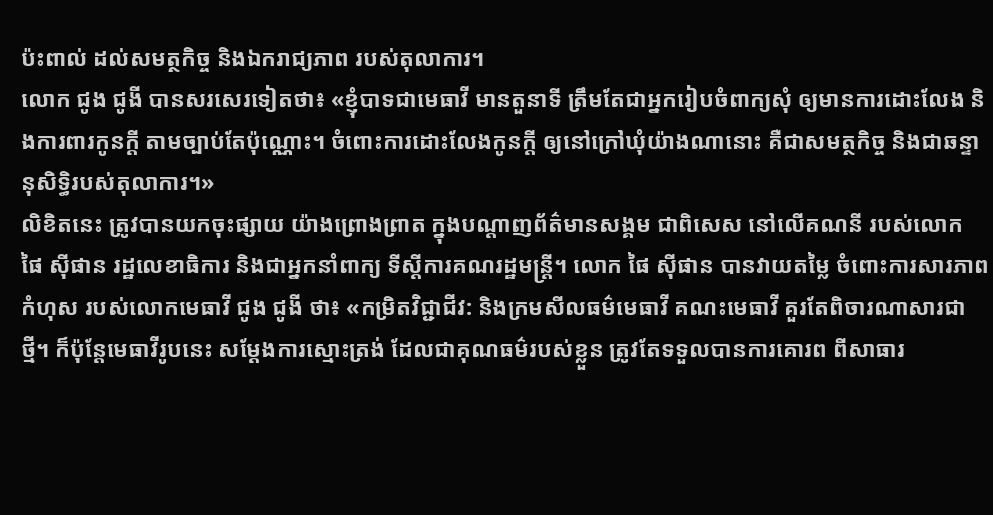ប៉ះពាល់ ដល់សមត្ថកិច្ច និងឯករាជ្យភាព របស់តុលាការ។
លោក ជូង ជូងី បានសរសេរទៀតថា៖ «ខ្ញុំបាទជាមេធាវី មានតួនាទី ត្រឹមតែជាអ្នករៀបចំពាក្យសុំ ឲ្យមានការដោះលែង និងការពារកូនក្តី តាមច្បាប់តែប៉ុណ្ណោះ។ ចំពោះការដោះលែងកូនក្តី ឲ្យនៅក្រៅឃុំយ៉ាងណានោះ គឺជាសមត្ថកិច្ច និងជាឆន្ទានុសិទ្ធិរបស់តុលាការ។»
លិខិតនេះ ត្រូវបានយកចុះផ្សាយ យ៉ាងព្រោងព្រាត ក្នុងបណ្តាញព័ត៌មានសង្គម ជាពិសេស នៅលើគណនី របស់លោក ផៃ ស៊ីផាន រដ្ឋលេខាធិការ និងជាអ្នកនាំពាក្យ ទីស្តីការគណរដ្ឋមន្រ្តី។ លោក ផៃ ស៊ីផាន បានវាយតម្លៃ ចំពោះការសារភាពកំហុស របស់លោកមេធាវី ជូង ជូងី ថា៖ «កម្រិតវិជ្ជាជីវ: និងក្រមសីលធម៌មេធាវី គណះមេធាវី គួរតែពិចារណាសារជាថ្មី។ ក៏ប៉ុន្តែមេធាវីរូបនេះ សម្តែងការស្មោះត្រង់ ដែលជាគុណធម៌របស់ខ្លួន ត្រូវតែទទួលបានការគោរព ពីសាធារ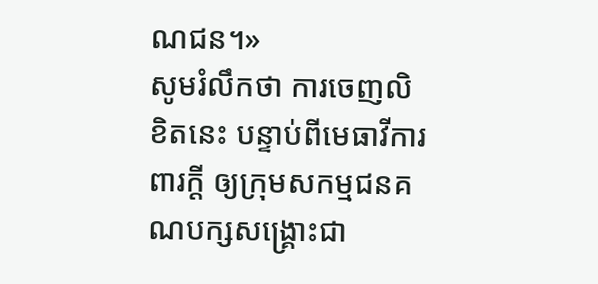ណជន។»
សូមរំលឹកថា ការចេញលិខិតនេះ បន្ទាប់ពីមេធាវីការពារក្តី ឲ្យក្រុមសកម្មជនគណបក្សសង្គ្រោះជា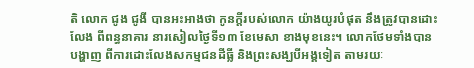តិ លោក ជូង ជូងី បានអះអាងថា កូនក្តីរបស់លោក យ៉ាងយូរបំផុត នឹងត្រូវបានដោះលែង ពីពន្ធនាគារ នារសៀលថ្ងៃទី១៣ ខែមេសា ខាងមុខនេះ។ លោកថែមទាំងបានបង្ហាញ ពីការដោះលែងសកម្មជនដីធ្លី និងព្រះសង្ឃបីអង្គទៀត តាមរយៈ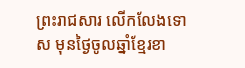ព្រះរាជសារ លើកលែងទោស មុនថ្ងៃចូលឆ្នាំខ្មែរខា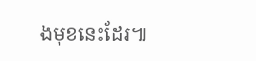ងមុខនេះដែរ៕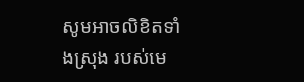សូមអាចលិខិតទាំងស្រុង របស់មេ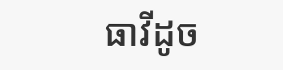ធាវីដូច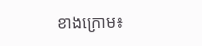ខាងក្រោម៖